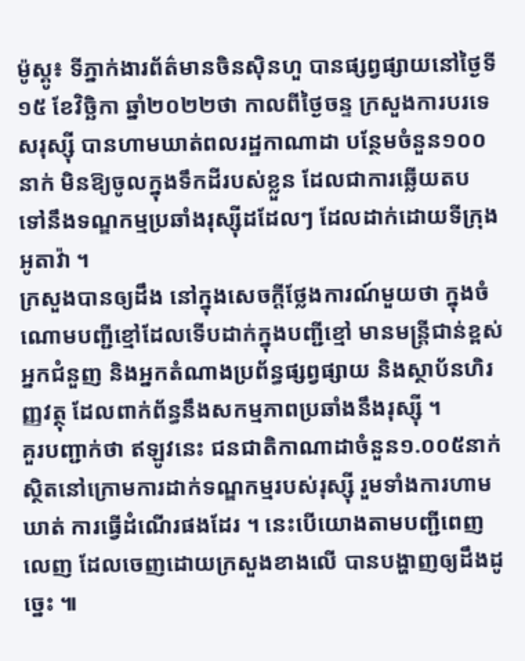ម៉ូស្គូ៖ ទីភ្នាក់ងារព័ត៌មានចិនស៊ិនហួ បានផ្សព្វផ្សាយនៅថ្ងៃទី១៥ ខែវិច្ឆិកា ឆ្នាំ២០២២ថា កាលពីថ្ងៃចន្ទ ក្រសួងការបរទេសរុស្ស៊ី បានហាមឃាត់ពលរដ្ឋកាណាដា បន្ថែមចំនួន១០០នាក់ មិនឱ្យចូលក្នុងទឹកដីរបស់ខ្លួន ដែលជាការឆ្លើយតប ទៅនឹងទណ្ឌកម្មប្រឆាំងរុស្ស៊ីដដែលៗ ដែលដាក់ដោយទីក្រុងអូតាវ៉ា ។
ក្រសួងបានឲ្យដឹង នៅក្នុងសេចក្តីថ្លែងការណ៍មួយថា ក្នុងចំណោមបញ្ជីខ្មៅដែលទើបដាក់ក្នុងបញ្ជីខ្មៅ មានមន្ត្រីជាន់ខ្ពស់ អ្នកជំនួញ និងអ្នកតំណាងប្រព័ន្ធផ្សព្វផ្សាយ និងស្ថាប័នហិរញ្ញវត្ថុ ដែលពាក់ព័ន្ធនឹងសកម្មភាពប្រឆាំងនឹងរុស្ស៊ី ។
គួរបញ្ជាក់ថា ឥឡូវនេះ ជនជាតិកាណាដាចំនួន១.០០៥នាក់ ស្ថិតនៅក្រោមការដាក់ទណ្ឌកម្មរបស់រុស្ស៊ី រួមទាំងការហាមឃាត់ ការធ្វើដំណើរផងដែរ ។ នេះបើយោងតាមបញ្ជីពេញលេញ ដែលចេញដោយក្រសួងខាងលើ បានបង្ហាញឲ្យដឹងដូច្នេះ ៕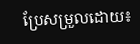ប្រែសម្រួលដោយ៖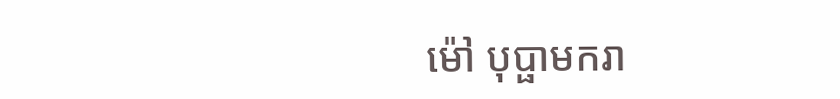ម៉ៅ បុប្ផាមករា